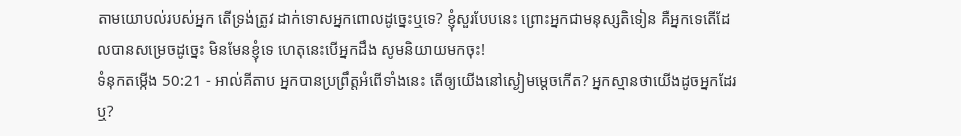តាមយោបល់របស់អ្នក តើទ្រង់ត្រូវ ដាក់ទោសអ្នកពោលដូច្នេះឬទេ? ខ្ញុំសួរបែបនេះ ព្រោះអ្នកជាមនុស្សតិទៀន គឺអ្នកទេតើដែលបានសម្រេចដូច្នេះ មិនមែនខ្ញុំទេ ហេតុនេះបើអ្នកដឹង សូមនិយាយមកចុះ!
ទំនុកតម្កើង 50:21 - អាល់គីតាប អ្នកបានប្រព្រឹត្តអំពើទាំងនេះ តើឲ្យយើងនៅស្ងៀមម្ដេចកើត? អ្នកស្មានថាយើងដូចអ្នកដែរឬ?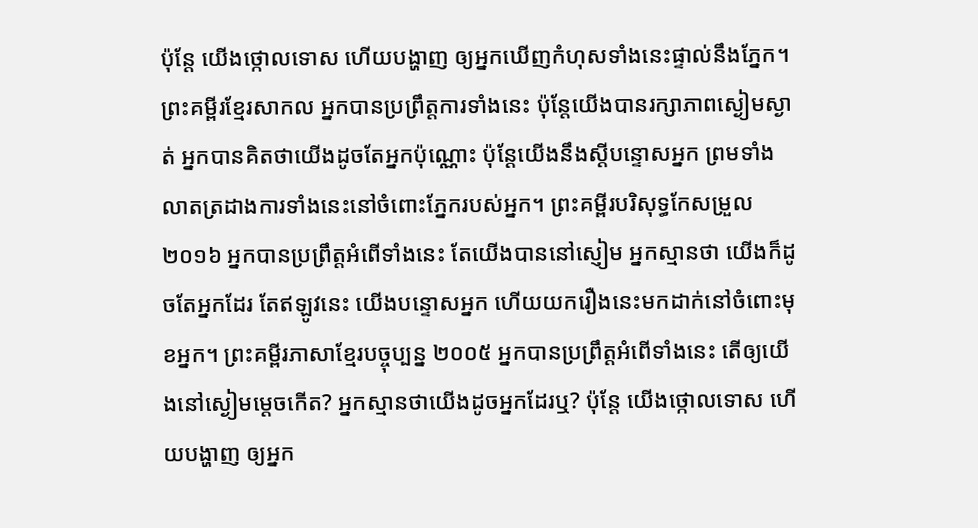ប៉ុន្តែ យើងថ្កោលទោស ហើយបង្ហាញ ឲ្យអ្នកឃើញកំហុសទាំងនេះផ្ទាល់នឹងភ្នែក។ ព្រះគម្ពីរខ្មែរសាកល អ្នកបានប្រព្រឹត្តការទាំងនេះ ប៉ុន្តែយើងបានរក្សាភាពស្ងៀមស្ងាត់ អ្នកបានគិតថាយើងដូចតែអ្នកប៉ុណ្ណោះ ប៉ុន្តែយើងនឹងស្ដីបន្ទោសអ្នក ព្រមទាំងលាតត្រដាងការទាំងនេះនៅចំពោះភ្នែករបស់អ្នក។ ព្រះគម្ពីរបរិសុទ្ធកែសម្រួល ២០១៦ អ្នកបានប្រព្រឹត្តអំពើទាំងនេះ តែយើងបាននៅស្ញៀម អ្នកស្មានថា យើងក៏ដូចតែអ្នកដែរ តែឥឡូវនេះ យើងបន្ទោសអ្នក ហើយយករឿងនេះមកដាក់នៅចំពោះមុខអ្នក។ ព្រះគម្ពីរភាសាខ្មែរបច្ចុប្បន្ន ២០០៥ អ្នកបានប្រព្រឹត្តអំពើទាំងនេះ តើឲ្យយើងនៅស្ងៀមម្ដេចកើត? អ្នកស្មានថាយើងដូចអ្នកដែរឬ? ប៉ុន្តែ យើងថ្កោលទោស ហើយបង្ហាញ ឲ្យអ្នក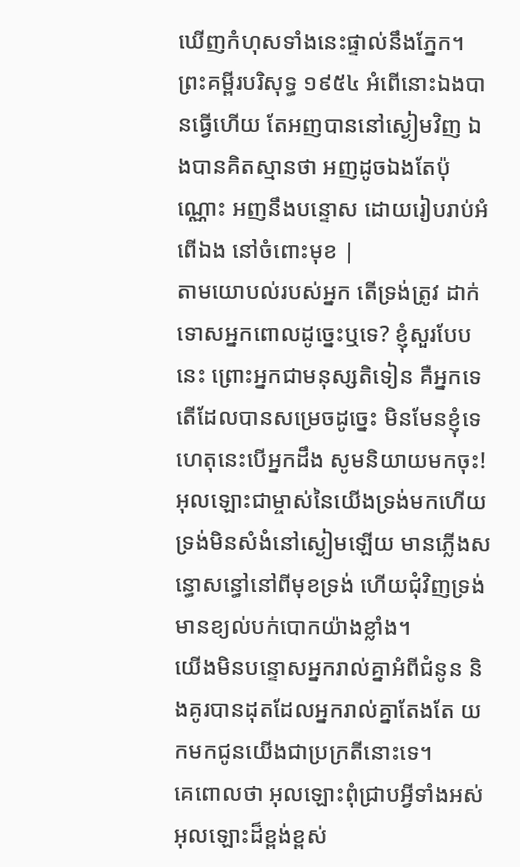ឃើញកំហុសទាំងនេះផ្ទាល់នឹងភ្នែក។ ព្រះគម្ពីរបរិសុទ្ធ ១៩៥៤ អំពើនោះឯងបានធ្វើហើយ តែអញបាននៅស្ងៀមវិញ ឯងបានគិតស្មានថា អញដូចឯងតែប៉ុណ្ណោះ អញនឹងបន្ទោស ដោយរៀបរាប់អំពើឯង នៅចំពោះមុខ |
តាមយោបល់របស់អ្នក តើទ្រង់ត្រូវ ដាក់ទោសអ្នកពោលដូច្នេះឬទេ? ខ្ញុំសួរបែបនេះ ព្រោះអ្នកជាមនុស្សតិទៀន គឺអ្នកទេតើដែលបានសម្រេចដូច្នេះ មិនមែនខ្ញុំទេ ហេតុនេះបើអ្នកដឹង សូមនិយាយមកចុះ!
អុលឡោះជាម្ចាស់នៃយើងទ្រង់មកហើយ ទ្រង់មិនសំងំនៅស្ងៀមឡើយ មានភ្លើងសន្ធោសន្ធៅនៅពីមុខទ្រង់ ហើយជុំវិញទ្រង់ មានខ្យល់បក់បោកយ៉ាងខ្លាំង។
យើងមិនបន្ទោសអ្នករាល់គ្នាអំពីជំនូន និងគូរបានដុតដែលអ្នករាល់គ្នាតែងតែ យកមកជូនយើងជាប្រក្រតីនោះទេ។
គេពោលថា អុលឡោះពុំជ្រាបអ្វីទាំងអស់ អុលឡោះដ៏ខ្ពង់ខ្ពស់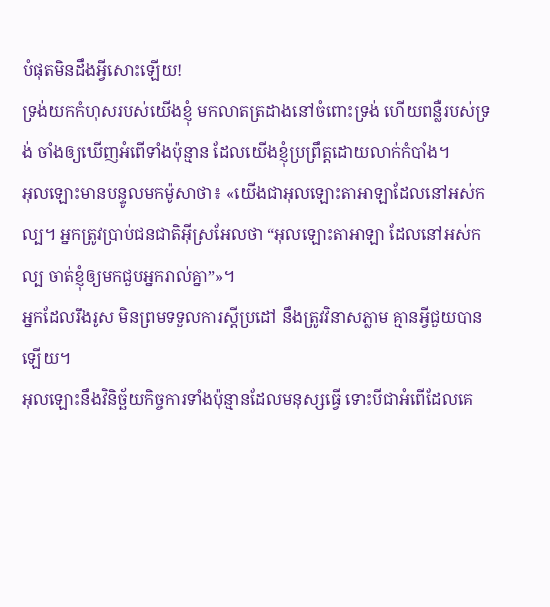បំផុតមិនដឹងអ្វីសោះឡើយ!
ទ្រង់យកកំហុសរបស់យើងខ្ញុំ មកលាតត្រដាងនៅចំពោះទ្រង់ ហើយពន្លឺរបស់ទ្រង់ ចាំងឲ្យឃើញអំពើទាំងប៉ុន្មាន ដែលយើងខ្ញុំប្រព្រឹត្តដោយលាក់កំបាំង។
អុលឡោះមានបន្ទូលមកម៉ូសាថា៖ «យើងជាអុលឡោះតាអាឡាដែលនៅអស់កល្ប។ អ្នកត្រូវប្រាប់ជនជាតិអ៊ីស្រអែលថា “អុលឡោះតាអាឡា ដែលនៅអស់កល្ប ចាត់ខ្ញុំឲ្យមកជួបអ្នករាល់គ្នា”»។
អ្នកដែលរឹងរូស មិនព្រមទទួលការស្ដីប្រដៅ នឹងត្រូវវិនាសភ្លាម គ្មានអ្វីជួយបានឡើយ។
អុលឡោះនឹងវិនិច្ឆ័យកិច្ចការទាំងប៉ុន្មានដែលមនុស្សធ្វើ ទោះបីជាអំពើដែលគេ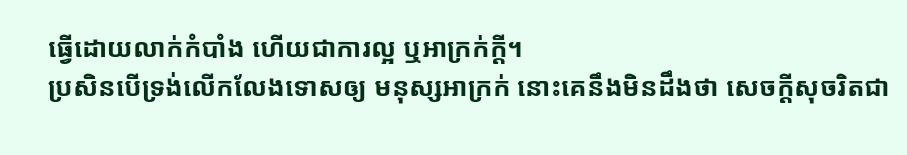ធ្វើដោយលាក់កំបាំង ហើយជាការល្អ ឬអាក្រក់ក្ដី។
ប្រសិនបើទ្រង់លើកលែងទោសឲ្យ មនុស្សអាក្រក់ នោះគេនឹងមិនដឹងថា សេចក្ដីសុចរិតជា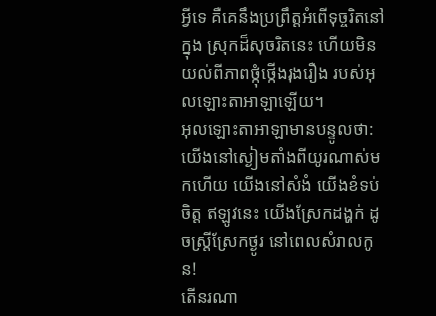អ្វីទេ គឺគេនឹងប្រព្រឹត្តអំពើទុច្ចរិតនៅក្នុង ស្រុកដ៏សុចរិតនេះ ហើយមិនយល់ពីភាពថ្កុំថ្កើងរុងរឿង របស់អុលឡោះតាអាឡាឡើយ។
អុលឡោះតាអាឡាមានបន្ទូលថា: យើងនៅស្ងៀមតាំងពីយូរណាស់មកហើយ យើងនៅសំងំ យើងខំទប់ចិត្ត ឥឡូវនេះ យើងស្រែកដង្ហក់ ដូចស្ត្រីស្រែកថ្ងូរ នៅពេលសំរាលកូន!
តើនរណា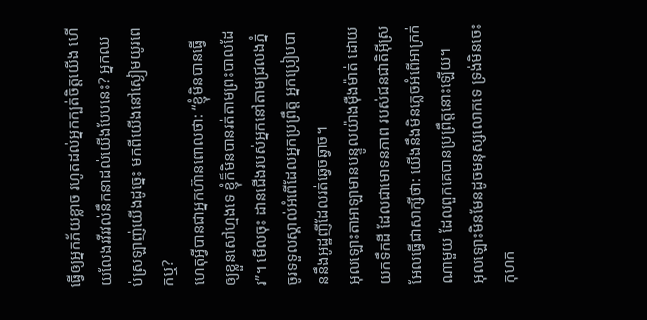ធ្វើឲ្យអ្នកភ័យខ្លាច រហូតដល់អ្នកក្បត់ចិត្តយើង ហើយលែងរវីរវល់នឹកនាដល់យើងបែបនេះ? អ្នកឈប់ស្រឡាញ់យើងដូច្នេះ មកពីយើងនៅស្ងៀមយូរពេកឬ?
ហេតុអ្វីបានជាអ្នកហ៊ានពោលថា: “ខ្ញុំមិនបានធ្វើឲ្យខ្លួនសៅហ្មងទេ ខ្ញុំក៏មិនបានរត់តាមព្រះបាលដែរ”។ មើលចុះ ដានជើងរបស់អ្នកនៅតាមជ្រលងភ្នំ ចូរទទួលស្គាល់អំពើដែលអ្នកប្រព្រឹត្ត អ្នកប្រៀបបាននឹងអូដ្ឋញីដែលរត់ឆ្វេចឆ្វាច។
អុលឡោះតាអាឡាមានបន្ទូលយ៉ាងម៉ឺងម៉ាត់ ដោយយកទឹកដី ដែលជាមោទនភាព របស់ជនជាតិអ៊ីស្រអែលធ្វើជាសាក្សីថា: យើងនឹងមិនភ្លេចអំពើអាក្រក់ណាមួយ ដែលពួកគេបានប្រព្រឹត្តនោះឡើយ។
អុលឡោះមិនមែនដូចមនុស្សលោកទេ ទ្រង់មិនចេះកុហក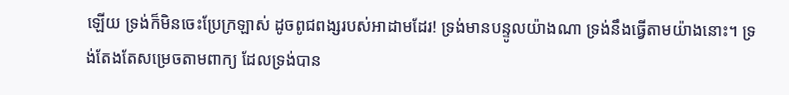ឡើយ ទ្រង់ក៏មិនចេះប្រែក្រឡាស់ ដូចពូជពង្សរបស់អាដាមដែរ! ទ្រង់មានបន្ទូលយ៉ាងណា ទ្រង់នឹងធ្វើតាមយ៉ាងនោះ។ ទ្រង់តែងតែសម្រេចតាមពាក្យ ដែលទ្រង់បាន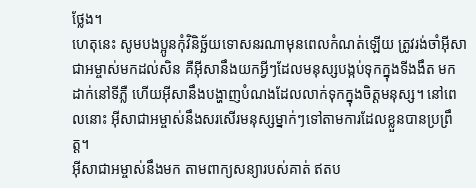ថ្លែង។
ហេតុនេះ សូមបងប្អូនកុំវិនិច្ឆ័យទោសនរណាមុនពេលកំណត់ឡើយ ត្រូវរង់ចាំអ៊ីសាជាអម្ចាស់មកដល់សិន គឺអ៊ីសានឹងយកអ្វីៗដែលមនុស្សបង្កប់ទុកក្នុងទីងងឹត មកដាក់នៅទីភ្លឺ ហើយអ៊ីសានឹងបង្ហាញបំណងដែលលាក់ទុកក្នុងចិត្ដមនុស្ស។ នៅពេលនោះ អ៊ីសាជាអម្ចាស់នឹងសរសើរមនុស្សម្នាក់ៗទៅតាមការដែលខ្លួនបានប្រព្រឹត្ដ។
អ៊ីសាជាអម្ចាស់នឹងមក តាមពាក្យសន្យារបស់គាត់ ឥតប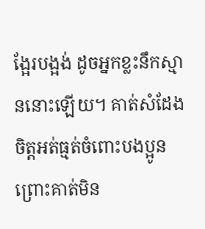ង្អែរបង្អង់ ដូចអ្នកខ្លះនឹកស្មាននោះឡើយ។ គាត់សំដែងចិត្តអត់ធ្មត់ចំពោះបងប្អូន ព្រោះគាត់មិន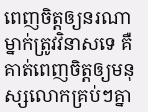ពេញចិត្តឲ្យនរណាម្នាក់ត្រូវវិនាសទេ គឺគាត់ពេញចិត្តឲ្យមនុស្សលោកគ្រប់ៗគ្នា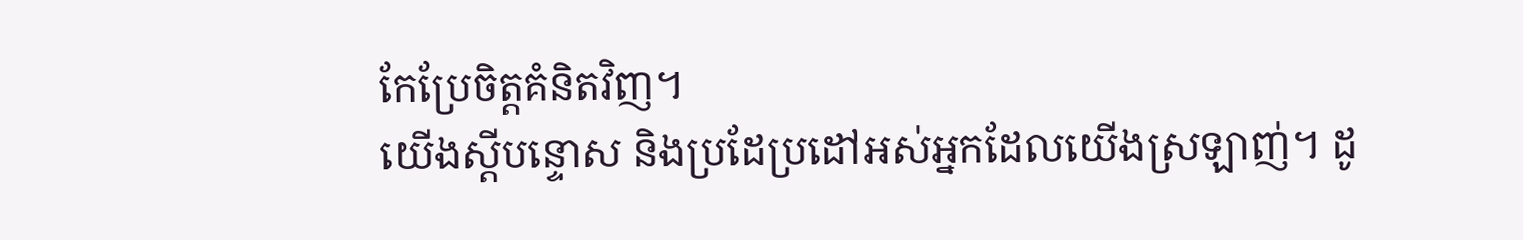កែប្រែចិត្ដគំនិតវិញ។
យើងស្ដីបន្ទោស និងប្រដែប្រដៅអស់អ្នកដែលយើងស្រឡាញ់។ ដូ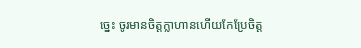ច្នេះ ចូរមានចិត្ដក្លាហានហើយកែប្រែចិត្ដ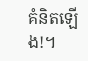គំនិតឡើង!។